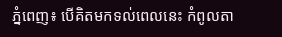ភ្នំពេញ៖ បើគិតមកទល់ពេលនេះ កំពូលតា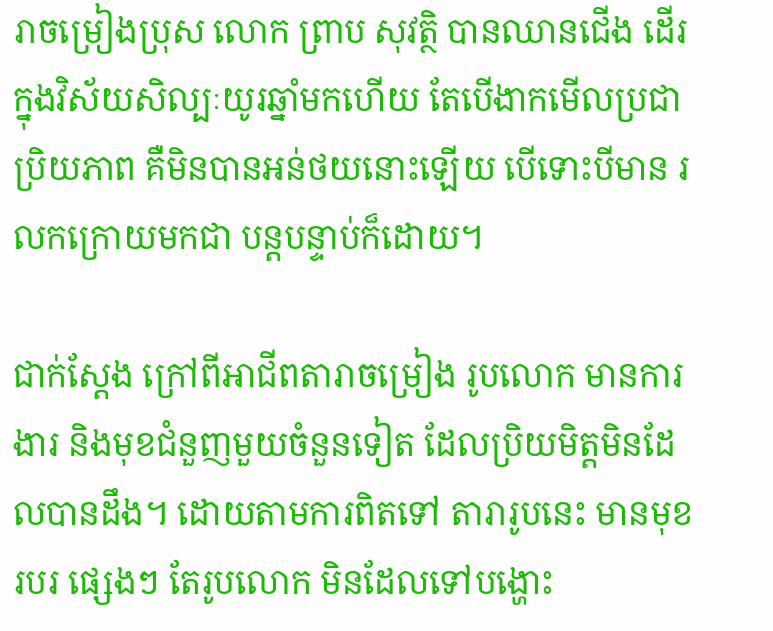រាចម្រៀងប្រុស លោក ព្រាប សុវត្ថិ បានឈានជើង ដើរក្នុងវិស័យសិល្បៈយូរឆ្នាំមកហើយ តែបើងាកមើលប្រជាប្រិយភាព គឺមិនបានអន់ថយនោះឡើយ បើទោះបីមាន រលកក្រោយមកជា បន្តបន្ទាប់ក៏ដោយ។

ជាក់ស្តែង ក្រៅពីអាជីពតារាចម្រៀង រូបលោក មានការងារ និងមុខជំនួញមួយចំនួនទៀត ដែលប្រិយមិត្តមិនដែលបានដឹង។ ដោយតាមការពិតទៅ តារារូបនេះ មានមុខរបរ ផ្សេងៗ តែរូបលោក មិនដែលទៅបង្ហោះ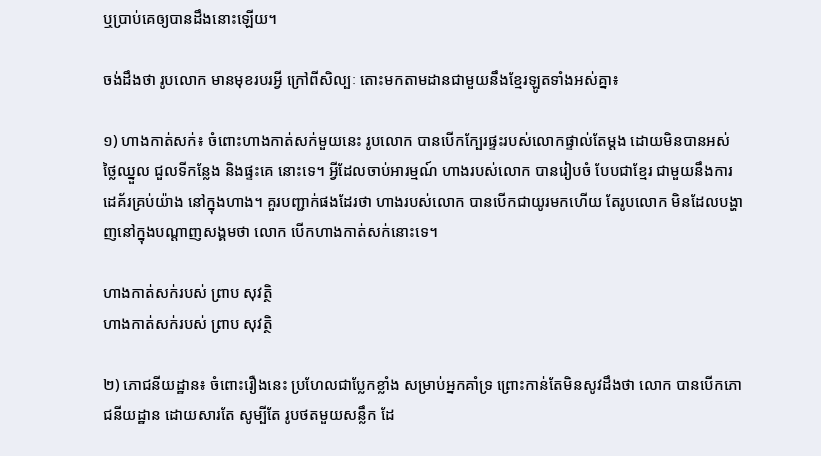ឬប្រាប់គេឲ្យបានដឹងនោះឡើយ។

ចង់ដឹងថា រូបលោក មានមុខរបរអ្វី ក្រៅពីសិល្បៈ តោះមកតាមដានជាមួយនឹងខ្មែរឡូតទាំងអស់គ្នា៖

១) ហាងកាត់សក់៖ ចំពោះហាងកាត់សក់មួយនេះ រូបលោក បានបើកក្បែរផ្ទះរបស់លោកផ្ទាល់តែម្តង ដោយមិនបានអស់ថ្លៃឈ្នួល ជួលទីកន្លែង និងផ្ទះគេ នោះទេ។ អ្វីដែលចាប់អារម្មណ៍ ហាងរបស់លោក បានរៀបចំ បែបជាខ្មែរ ជាមួយនឹងការដេគ័រគ្រប់យ៉ាង នៅក្នុងហាង។ គួរបញ្ជាក់ផងដែរថា ហាងរបស់លោក បានបើកជាយូរមកហើយ តែរូបលោក មិនដែលបង្ហាញនៅក្នុងបណ្តាញសង្គមថា លោក បើកហាងកាត់សក់នោះទេ។

ហាងកាត់សក់របស់ ព្រាប សុវត្ថិ
ហាងកាត់សក់របស់ ព្រាប សុវត្ថិ

២) ភោជនីយដ្ឋាន៖ ចំពោះរឿងនេះ ប្រហែលជាប្លែកខ្លាំង សម្រាប់អ្នកគាំទ្រ ព្រោះកាន់តែមិនសូវដឹងថា លោក បានបើកភោជនីយដ្ឋាន ដោយសារតែ សូម្បីតែ រូបថតមួយសន្លឹក ដែ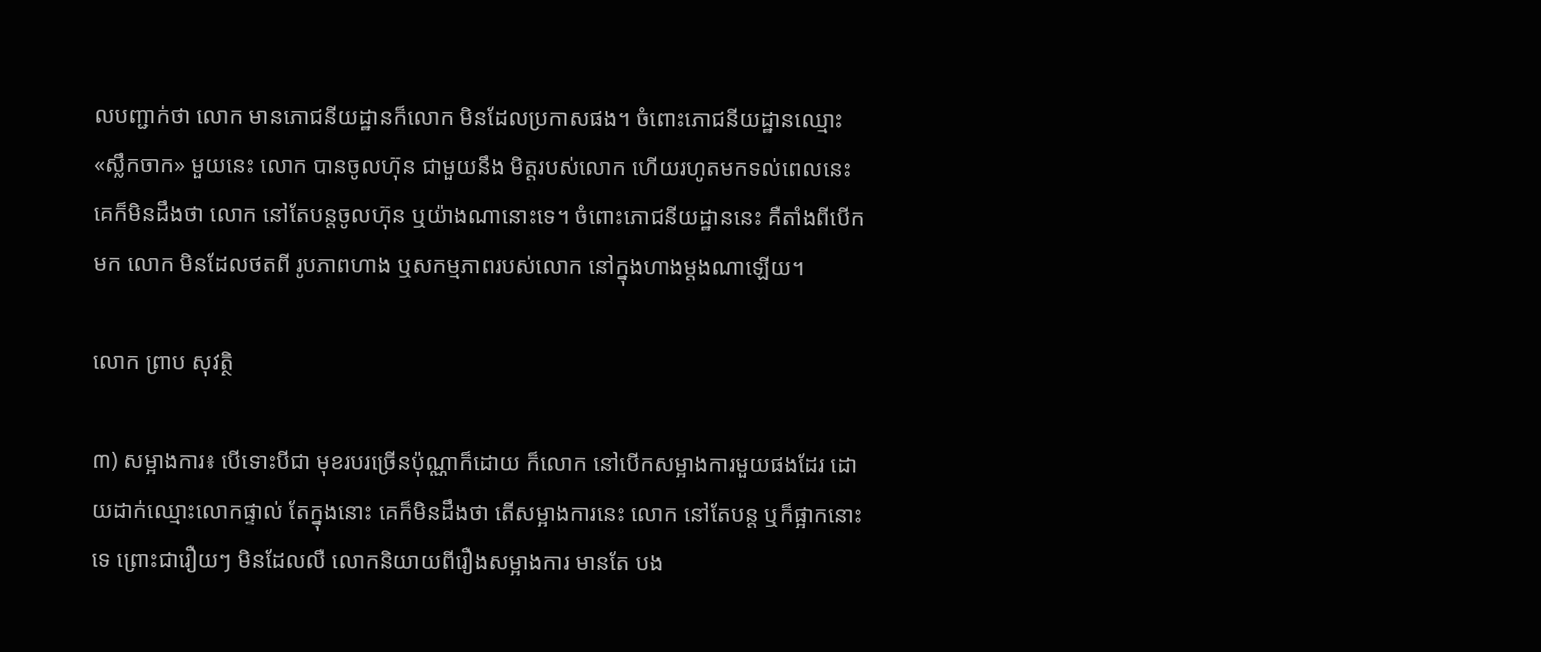លបញ្ជាក់ថា លោក មានភោជនីយដ្ឋានក៏លោក មិនដែលប្រកាសផង។ ចំពោះភោជនីយដ្ឋានឈ្មោះ «ស្លឹកចាក» មួយនេះ លោក បានចូលហ៊ុន ជាមួយនឹង មិត្តរបស់លោក ហើយរហូតមកទល់ពេលនេះ គេក៏មិនដឹងថា លោក នៅតែបន្តចូលហ៊ុន ឬយ៉ាងណានោះទេ។ ចំពោះភោជនីយដ្ឋាននេះ គឺតាំងពីបើកមក លោក មិនដែលថតពី រូបភាពហាង ឬសកម្មភាពរបស់លោក នៅក្នុងហាងម្តងណាឡើយ។

លោក ព្រាប សុវត្ថិ

៣) សម្អាងការ៖ បើទោះបីជា មុខរបរច្រើនប៉ុណ្ណាក៏ដោយ ក៏លោក នៅបើកសម្អាងការមួយផងដែរ ដោយដាក់ឈ្មោះលោកផ្ទាល់ តែក្នុងនោះ គេក៏មិនដឹងថា តើសម្អាងការនេះ លោក នៅតែបន្ត ឬក៏ផ្អាកនោះទេ ព្រោះជារឿយៗ មិនដែលលឺ លោកនិយាយពីរឿងសម្អាងការ មានតែ បង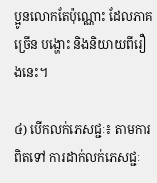ប្អូនលោកតែប៉ុណ្ណោះ ដែលភាគច្រើន បង្ហោះ និងនិយាយពីរឿងនេះ។

៤) បើកលក់ភេសជ្ជៈ៖ តាមការពិតទៅ ការដាក់លក់ភេសជ្ជៈ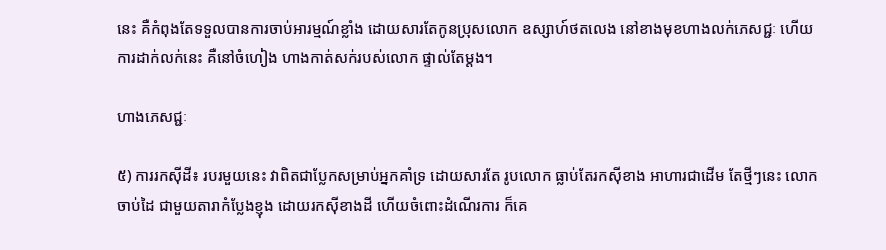នេះ គឺកំពុងតែទទួលបានការចាប់អារម្មណ៍ខ្លាំង ដោយសារតែកូនប្រុសលោក ឧស្សាហ៍ថតលេង នៅខាងមុខហាងលក់ភេសជ្ជៈ ហើយការដាក់លក់នេះ គឺនៅចំហៀង ហាងកាត់សក់របស់លោក ផ្ទាល់តែម្តង។

ហាងភេសជ្ជៈ

៥) ការរកស៊ីដី៖ របរមួយនេះ វាពិតជាប្លែកសម្រាប់អ្នកគាំទ្រ ដោយសារតែ រូបលោក ធ្លាប់តែរកស៊ីខាង អាហារជាដើម តែថ្មីៗនេះ លោក ចាប់ដៃ ជាមួយតារាកំប្លែងខ្ញុង ដោយរកស៊ីខាងដី ហើយចំពោះដំណើរការ ក៏គេ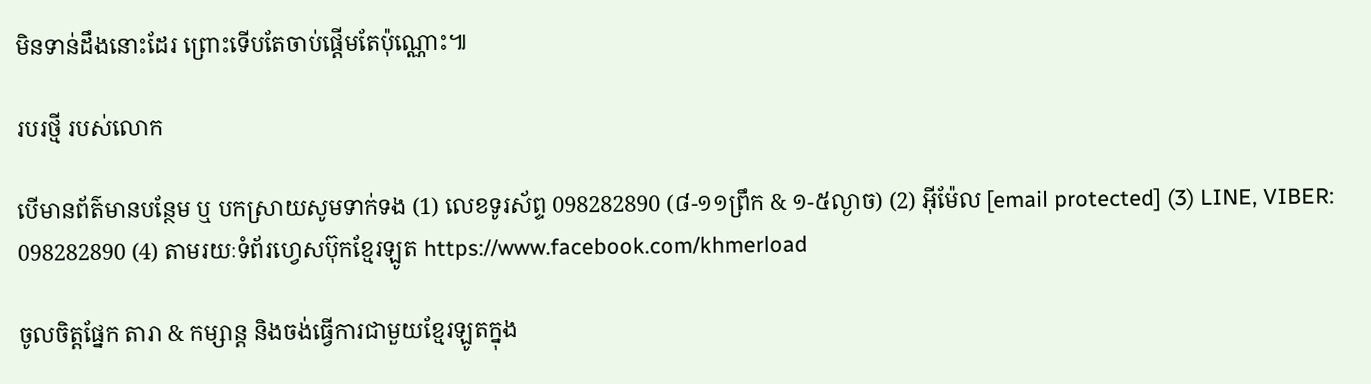មិនទាន់ដឹងនោះដែរ ព្រោះទើបតែចាប់ផ្តើមតែប៉ុណ្ណោះ៕

របរថ្មី របស់លោក

បើមានព័ត៌មានបន្ថែម ឬ បកស្រាយសូមទាក់ទង (1) លេខទូរស័ព្ទ 098282890 (៨-១១ព្រឹក & ១-៥ល្ងាច) (2) អ៊ីម៉ែល [email protected] (3) LINE, VIBER: 098282890 (4) តាមរយៈទំព័រហ្វេសប៊ុកខ្មែរឡូត https://www.facebook.com/khmerload

ចូលចិត្តផ្នែក តារា & កម្សាន្ដ និងចង់ធ្វើការជាមួយខ្មែរឡូតក្នុង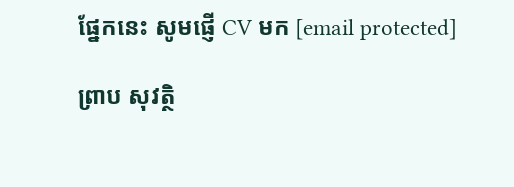ផ្នែកនេះ សូមផ្ញើ CV មក [email protected]

ព្រាប សុវត្ថិ